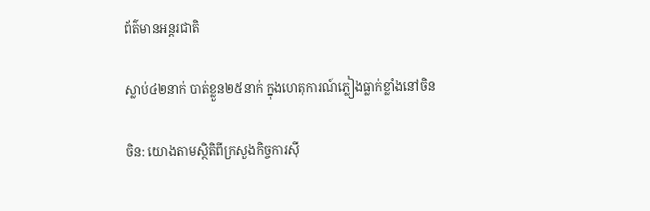ព័ត៌មានអន្តរជាតិ

ស្លាប់៤២នាក់ បាត់ខ្លួន២៥នាក់ ក្នុងហេតុការណ៍ភ្លៀងធ្លាក់ខ្លាំងនៅចិន

ចិន: យោងតាមស្ថិតិពីក្រសួងកិច្ចការស៊ី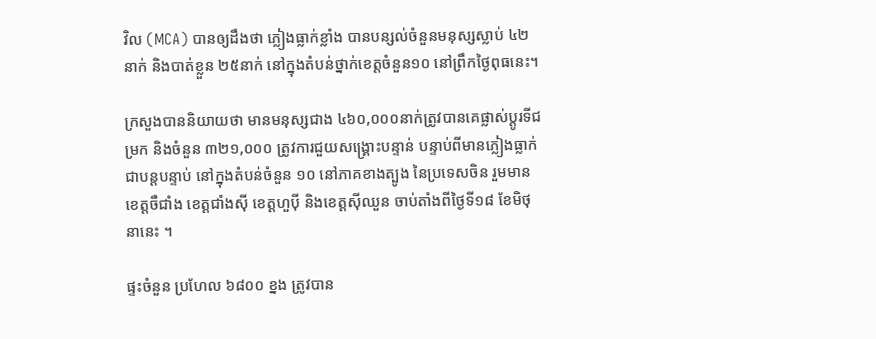វិល (MCA) បានឲ្យដឹងថា ភ្លៀងធ្លាក់ខ្លាំង បានបន្សល់ចំនួនមនុស្សស្លាប់ ៤២នាក់ និងបាត់ខ្លួន ២៥នាក់ នៅក្នុងតំបន់ថ្នាក់ខេត្តចំនួន១០ នៅព្រឹកថ្ងៃពុធនេះ។

ក្រសួងបាននិយាយថា មានមនុស្សជាង ៤៦០,០០០នាក់ត្រូវបានគេផ្លាស់ប្តូរទីជម្រក និងចំនួន ៣២១,០០០ ត្រូវការជួយសង្គ្រោះបន្ទាន់ បន្ទាប់ពីមានភ្លៀងធ្លាក់ជាបន្តបន្ទាប់ នៅក្នុងតំបន់ចំនួន ១០ នៅភាគខាងត្បូង នៃប្រទេសចិន រួមមានខេត្តចឺជាំង ខេត្តជាំងស៊ី ខេត្តហួប៉ី និងខេត្តស៊ីឈួន ចាប់តាំងពីថ្ងៃទី១៨ ខែមិថុនានេះ ។

ផ្ទះចំនួន ប្រហែល ៦៨០០ ខ្នង ត្រូវបាន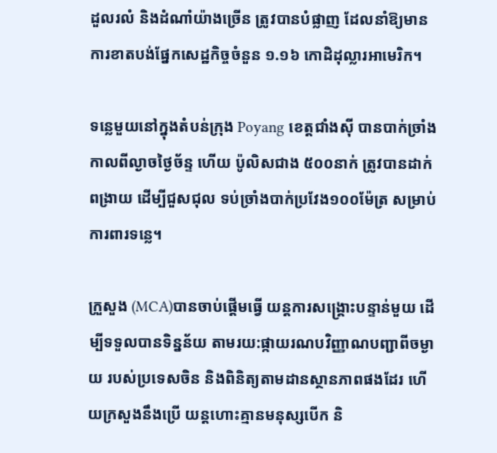ដួលរលំ និងដំណាំយ៉ាងច្រើន ត្រូវបានបំផ្លាញ ដែលនាំឱ្យមានការខាតបង់ផ្នែកសេដ្ឋកិច្ចចំនួន ១.១៦ កោដិដុល្លារអាមេរិក។

ទន្លេមួយនៅក្នុងតំបន់ក្រុង Poyang ខេត្តជាំងស៊ី បានបាក់ច្រាំងកាលពីល្ងាចថ្ងៃច័ន្ទ ហើយ ប៉ូលិសជាង ៥០០នាក់ ត្រូវបានដាក់ពង្រាយ ដើម្បីជួសជុល ទប់ច្រាំងបាក់ប្រវែង១០០ម៉ែត្រ សម្រាប់ការពារទន្លេ។

ក្រួសួង (MCA)បានចាប់ផ្តើមធ្វើ យន្តការសង្គ្រោះបន្ទាន់មួយ ដើម្បីទទួលបានទិន្នន័យ តាមរយ:ផ្កាយរណបវិញ្ញាណបញ្ជាពីចម្ងាយ របស់ប្រទេសចិន និងពិនិត្យតាមដានស្ថានភាពផងដែរ ហើយក្រសួងនឹងប្រើ យន្តហោះគ្មានមនុស្សបើក និ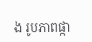ង រូបភាពផ្កា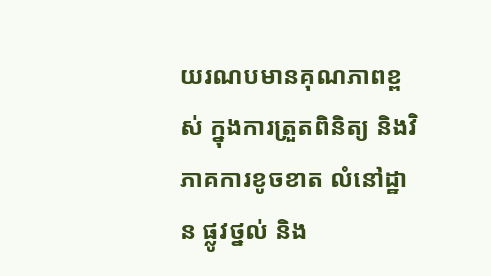យរណបមានគុណភាពខ្ពស់ ក្នុងការត្រួតពិនិត្យ និងវិភាគការខូចខាត លំនៅដ្ឋាន ផ្លូវថ្នល់ និង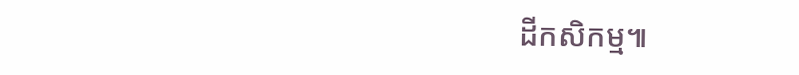ដីកសិកម្ម៕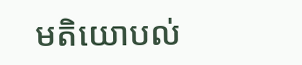មតិយោបល់